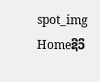spot_img
Homeຊີວິ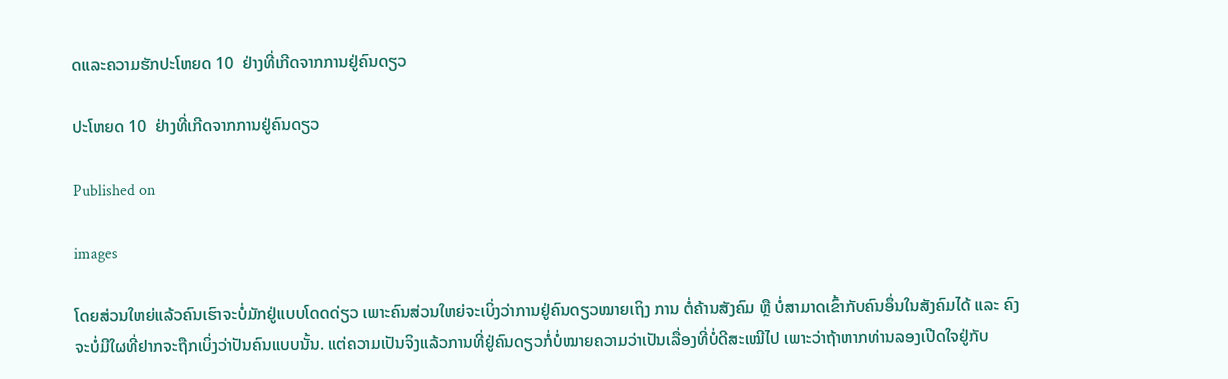ດແລະຄວາມຮັກປະໂຫຍດ 10  ຢ່າງທີ່ເກີດຈາກການຢູ່ຄົນດຽວ

ປະໂຫຍດ 10  ຢ່າງທີ່ເກີດຈາກການຢູ່ຄົນດຽວ

Published on

images

ໂດຍສ່ວນໃຫຍ່ແລ້ວຄົນເຮົາຈະບໍ່ມັກຢູ່ແບບໂດດດ່ຽວ ເພາະຄົນສ່ວນໃຫຍ່ຈະເບິ່ງວ່າການຢູ່ຄົນດຽວໝາຍເຖິງ ການ ຕໍ່ຄ້ານສັງຄົມ ຫຼື ບໍ່ສາມາດເຂົ້າກັບຄົນອຶ່ນໃນສັງຄົມໄດ້ ແລະ ຄົງຈະບໍ່ມີໃຜທີ່ຢາກຈະຖືກເບິ່ງວ່າປັນຄົນແບບນັ້ນ. ແຕ່ຄວາມເປັນຈິງແລ້ວການທີ່ຢູ່ຄົນດຽວກໍ່ບໍ່ໝາຍຄວາມວ່າເປັນເລື່ອງທີ່ບໍ່ດີສະເໝີໄປ ເພາະວ່າຖ້າຫາກທ່ານລອງເປີດໃຈຢູ່ກັບ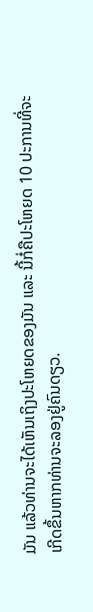ມັນ ແລ້ວທ່ານຈະໄດ້ເຫັນເຖິງປະໂຫຍດຂອງມັນ ແລະ ນີ້ກໍ່ຄືປະໂຫຍດ 10 ປະການທີ່ຈະເກີດຂຶ້ນຫາກທ່ານຈະລອງຢູ່ຄົນດຽວ.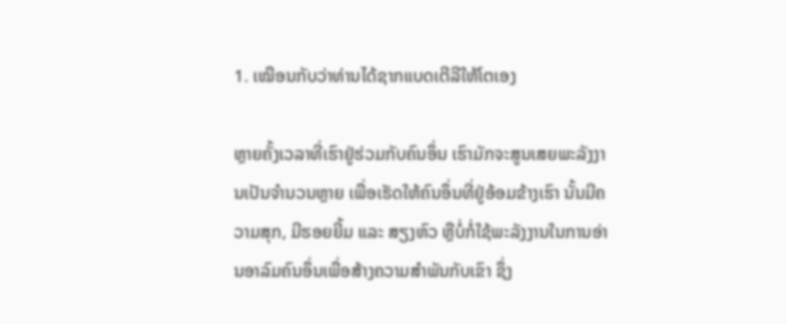1. ເໝືອນກັບວ່າທ່ານໄດ້ຊາກແບດເຕີລີໃຫ້ໂຕເອງ

ຫຼາຍຄັ້ງເວລາທີ່ເຮົາຢູ່ຮ່ວມກັບຄົນອຶ່ນ ເຮົາມັກຈະສູນເສຍພະລັງງານເປັນຈໍານວນຫຼາຍ ເພື່ອເຮັດໃຫ້ຄົນອຶ່ນທີ່ຢູ່ອ້ອມຂ້າງເຮົາ ນັ້ນມີຄວາມສຸກ, ມີຮອຍຍີ້ມ ແລະ ສຽງຫົວ ຫຼືບໍ່ກໍ່ໃຊ້ພະລັງງານໃນການອ່ານອາລົມຄົນອຶ່ນເພື່ອສ້າງຄວາມສໍາພັນກັບເຂົາ ຊຶ່ງ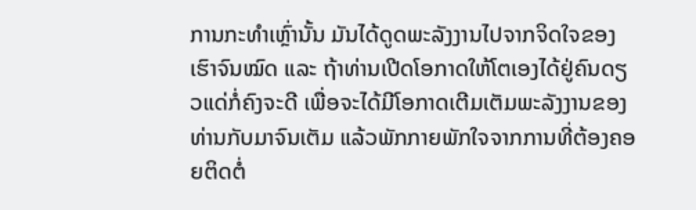ການກະທໍາເຫຼົ່ານັ້ນ ມັນໄດ້ດູດພະລັງງານໄປຈາກຈິດໃຈຂອງເຮົາຈົນໝົດ ແລະ ຖ້າທ່ານເປີດໂອກາດໃຫ້ໂຕເອງໄດ້ຢູ່ຄົນດຽວແດ່ກໍ່ຄົງຈະດີ ເພື່ອຈະໄດ້ມີໂອກາດເຕີມເຕັມພະລັງງານຂອງທ່ານກັບມາຈົນເຕັມ ແລ້ວພັກກາຍພັກໃຈຈາກການທີ່ຕ້ອງຄອຍຕິດຕໍ່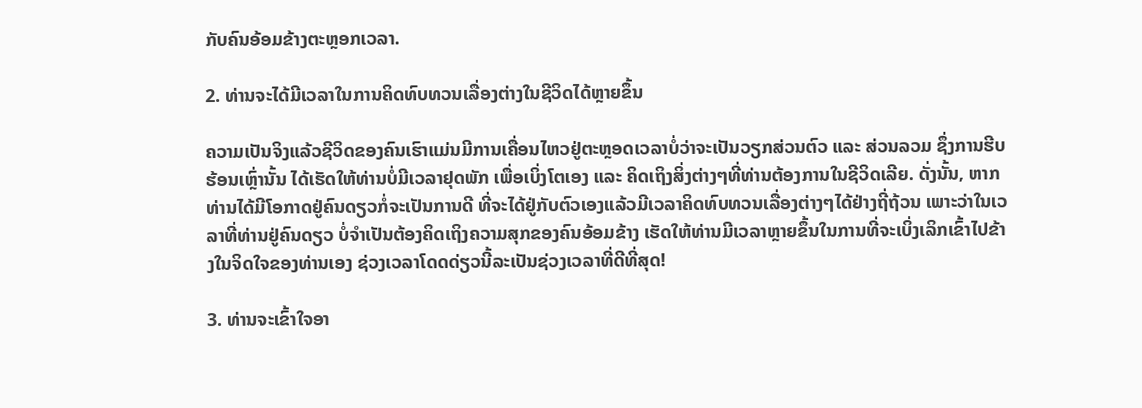ກັບຄົນອ້ອມຂ້າງຕະຫຼອກເວລາ.

2. ທ່ານຈະໄດ້ມີເວລາໃນການຄິດທົບທວນເລື່ອງຕ່າງໃນຊີວິດໄດ້ຫຼາຍຂຶ້ນ

ຄວາມເປັນຈິງແລ້ວຊີວິດຂອງຄົນເຮົາແມ່ນມີການເຄື່ອນໄຫວຢູ່ຕະຫຼອດເວລາບໍ່ວ່າຈະເປັນວຽກສ່ວນຕົວ ແລະ ສ່ວນລວມ ຊຶ່ງການຮີບຮ້ອນເຫຼົ່ານັ້ນ ໄດ້ເຮັດໃຫ້ທ່ານບໍ່ມີເວລາຢຸດພັກ ເພື່ອເບິ່ງໂຕເອງ ແລະ ຄິດເຖິງສິ່ງຕ່າງໆທີ່ທ່ານຕ້ອງການໃນຊີວິດເລີຍ. ດັ່ງນັ້ນ, ຫາກທ່ານໄດ້ມີໂອກາດຢູ່ຄົນດຽວກໍ່ຈະເປັນການດີ ທີ່ຈະໄດ້ຢູ່ກັບຕົວເອງແລ້ວມີເວລາຄິດທົບທວນເລື່ອງຕ່າງໆໄດ້ຢ່າງຖີ່ຖ້ວນ ເພາະວ່າໃນເວລາທີ່ທ່ານຢູ່ຄົນດຽວ ບໍ່ຈໍາເປັນຕ້ອງຄິດເຖິງຄວາມສຸກຂອງຄົນອ້ອມຂ້າງ ເຮັດໃຫ້ທ່ານມີເວລາຫຼາຍຂຶ້ນໃນການທີ່ຈະເບິ່ງເລິກເຂົ້າໄປຂ້າງໃນຈິດໃຈຂອງທ່ານເອງ ຊ່ວງເວລາໂດດດ່ຽວນີ້ລະເປັນຊ່ວງເວລາທີ່ດີທີ່ສຸດ!

3. ທ່ານຈະເຂົ້າໃຈອາ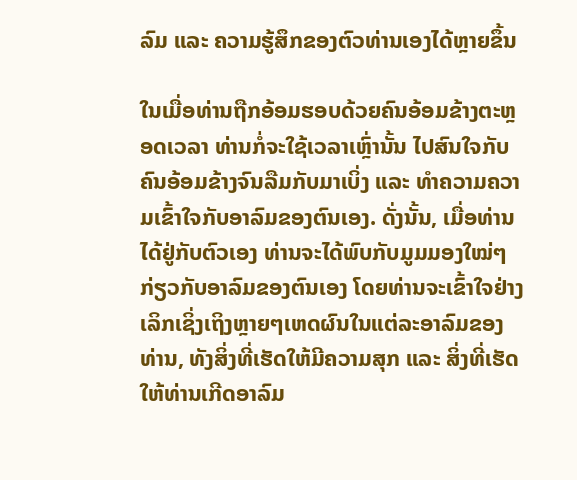ລົມ ແລະ ຄວາມຮູ້ສຶກຂອງຕົວທ່ານເອງໄດ້ຫຼາຍຂຶ້ນ

ໃນເມື່ອທ່ານຖືກອ້ອມຮອບດ້ວຍຄົນອ້ອມຂ້າງຕະຫຼອດເວລາ ທ່ານກໍ່ຈະໃຊ້ເວລາເຫຼົ່ານັ້ນ ໄປສົນໃຈກັບຄົນອ້ອມຂ້າງຈົນລືມກັບມາເບິ່ງ ແລະ ທໍາຄວາມຄວາມເຂົ້າໃຈກັບອາລົມຂອງຕົນເອງ. ດັ່ງນັ້ນ, ເມື່ອທ່ານໄດ້ຢູ່ກັບຕົວເອງ ທ່ານຈະໄດ້ພົບກັບມູມມອງໃໝ່ໆ ກ່ຽວກັບອາລົມຂອງຕົນເອງ ໂດຍທ່ານຈະເຂົ້າໃຈຢ່າງເລິກເຊິ່ງເຖິງຫຼາຍໆເຫດຜົນໃນແຕ່ລະອາລົມຂອງທ່ານ, ທັງສິ່ງທີ່ເຮັດໃຫ້ມີຄວາມສຸກ ແລະ ສິ່ງທີ່ເຮັດໃຫ້ທ່ານເກີດອາລົມ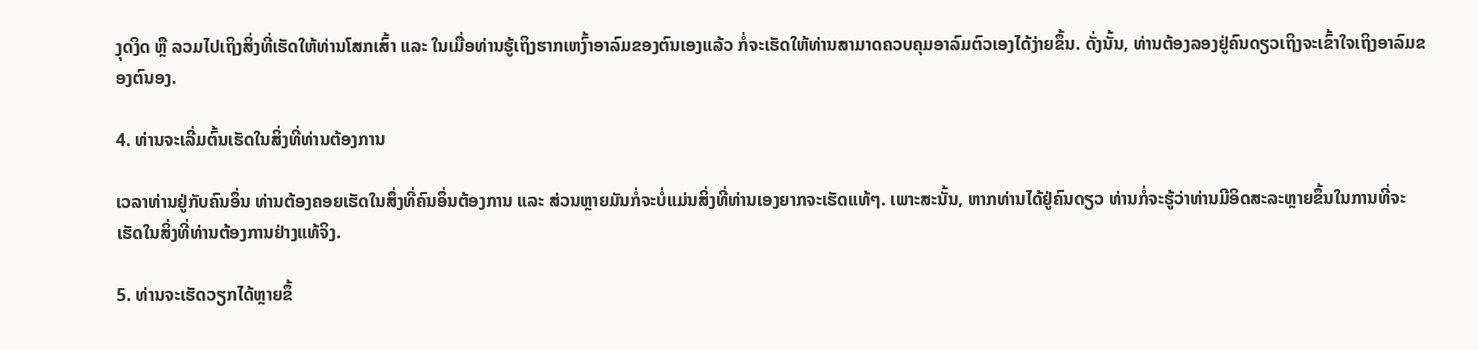ງຸດງິດ ຫຼື ລວມໄປເຖິງສິ່ງທີ່ເຮັດໃຫ້ທ່ານໂສກເສົ້າ ແລະ ໃນເມື່ອທ່ານຮູ້ເຖິງຮາກເຫງົ້າອາລົມຂອງຕົນເອງແລ້ວ ກໍ່ຈະເຮັດໃຫ້ທ່ານສາມາດຄວບຄຸມອາລົມຕົວເອງໄດ້ງ່າຍຂຶ້ນ. ດັ່ງນັ້ນ, ທ່ານຕ້ອງລອງຢູ່ຄົນດຽວເຖິງຈະເຂົ້າໃຈເຖິງອາລົມຂອງຕົນອງ.

4. ທ່ານຈະເລີ່ມຕົ້ນເຮັດໃນສິ່ງທີ່ທ່ານຕ້ອງການ

ເວລາທ່ານຢູ່ກັບຄົນອຶ່ນ ທ່ານຕ້ອງຄອຍເຮັດໃນສຶ່ງທີ່ຄົນອຶ່ນຕ້ອງການ ແລະ ສ່ວນຫຼາຍມັນກໍ່ຈະບໍ່ແມ່ນສິ່ງທີ່ທ່ານເອງຍາກຈະເຮັດແທ້ໆ. ເພາະສະນັ້ນ, ຫາກທ່ານໄດ້ຢູ່ຄົນດຽວ ທ່ານກໍ່ຈະຮູ້ວ່າທ່ານມີອິດສະລະຫຼາຍຂຶ້ນໃນການທີ່ຈະເຮັດໃນສິ່ງທີ່ທ່ານຕ້ອງການຢ່າງແທ້ຈິງ.

5. ທ່ານຈະເຮັດວຽກໄດ້ຫຼາຍຂຶ້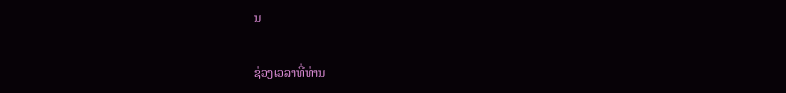ນ

ຊ່ວງເວລາທີ່ທ່ານ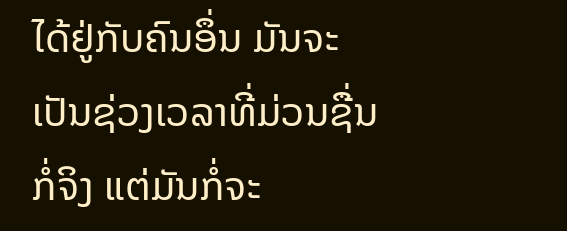ໄດ້ຢູ່ກັບຄົນອຶ່ນ ມັນຈະເປັນຊ່ວງເວລາທີ່ມ່ວນຊື່ນກໍ່ຈິງ ແຕ່ມັນກໍ່ຈະ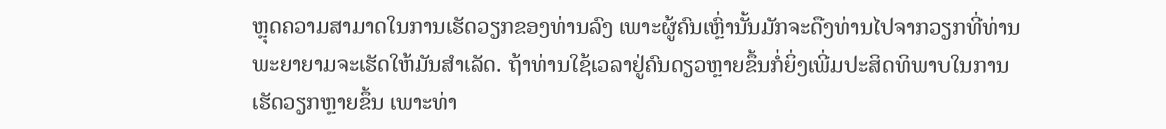ຫຼຸດຄວາມສາມາດໃນການເຮັດວຽກຂອງທ່ານລົງ ເພາະຜູ້ຄົນເຫຼົ່ານັ້ນມັກຈະດືງທ່ານໄປຈາກວຽກທີ່ທ່ານພະຍາຍາມຈະເຮັດໃຫ້ມັນສໍາເລັດ. ຖ້າທ່ານໃຊ້ເວລາຢູ່ຄົນດຽວຫຼາຍຂຶ້ນກໍ່ຍິ່ງເພີ່ມປະສິດທິພາບໃນການເຮັດວຽກຫຼາຍຂຶ້ນ ເພາະທ່າ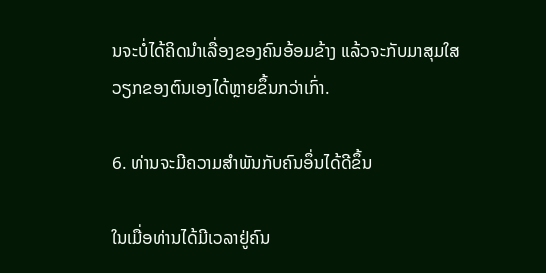ນຈະບໍ່ໄດ້ຄິດນໍາເລື່ອງຂອງຄົນອ້ອມຂ້າງ ແລ້ວຈະກັບມາສຸມໃສວຽກຂອງຕົນເອງໄດ້ຫຼາຍຂຶ້ນກວ່າເກົ່າ.

6. ທ່ານຈະມີຄວາມສໍາພັນກັບຄົນອຶ່ນໄດ້ດີຂຶ້ນ

ໃນເມື່ອທ່ານໄດ້ມີເວລາຢູ່ຄົນ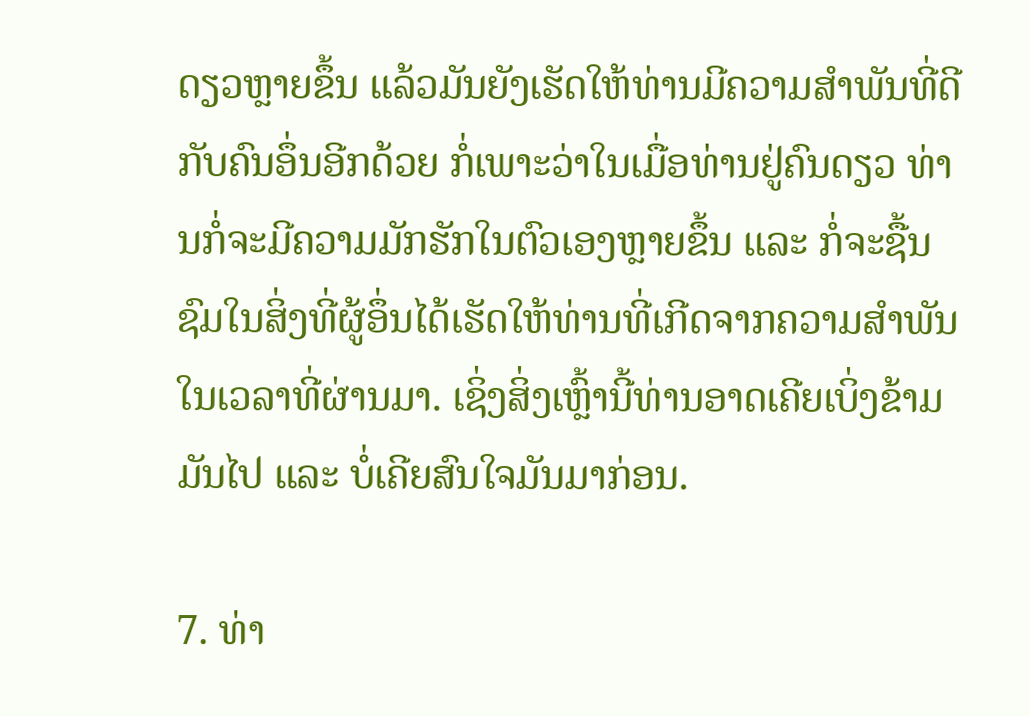ດຽວຫຼາຍຂຶ້ນ ແລ້ວມັນຍັງເຮັດໃຫ້ທ່ານມີຄວາມສໍາພັນທີ່ດີກັບຄົນອຶ່ນອີກດ້ວຍ ກໍ່ເພາະວ່າໃນເມື່ອທ່ານຢູ່ຄົນດຽວ ທ່ານກໍ່ຈະມີຄວາມມັກຮັກໃນຕົວເອງຫຼາຍຂຶ້ນ ແລະ ກໍ່ຈະຊື້ນຊົມໃນສິ່ງທີ່ຜູ້ອຶ່ນໄດ້ເຮັດໃຫ້ທ່ານທີ່ເກີດຈາກຄວາມສໍາພັນໃນເວລາທີ່ຜ່ານມາ. ເຊິ່ງສິ່ງເຫຼົ້ານີ້ທ່ານອາດເຄີຍເບິ່ງຂ້າມມັນໄປ ແລະ ບໍ່ເຄີຍສົນໃຈມັນມາກ່ອນ.

7. ທ່າ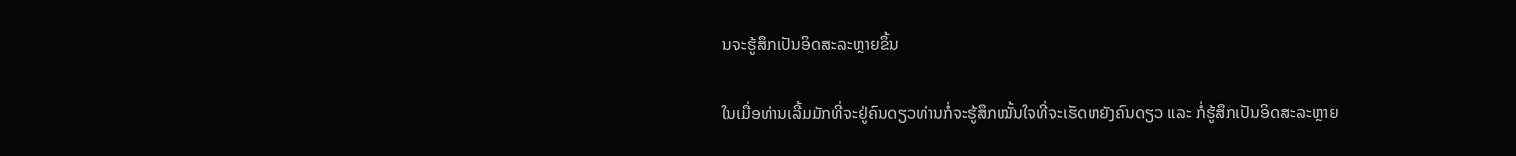ນຈະຮູ້ສຶກເປັນອິດສະລະຫຼາຍຂຶ້ນ

ໃນເມື່ອທ່ານເລີ້ມມັກທີ່ຈະຢູ່ຄົນດຽວທ່ານກໍ່ຈະຮູ້ສຶກໝັ້ນໃຈທີ່ຈະເຮັດຫຍັງຄົນດຽວ ແລະ ກໍ່ຮູ້ສຶກເປັນອິດສະລະຫຼາຍ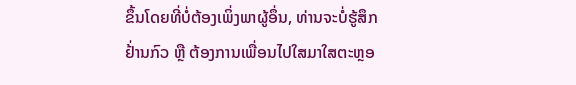ຂຶ້ນໂດຍທີ່ບໍ່ຕ້ອງເພິ່ງພາຜູ້ອຶ່ນ, ທ່ານຈະບໍ່ຮູ້ສຶກຢ້່ານກົວ ຫຼື ຕ້ອງການເພື່ອນໄປໃສມາໃສຕະຫຼອ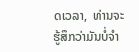ດເວລາ,  ທ່ານຈະຮູ້ສຶກວ່າມັນບໍ່ຈໍາ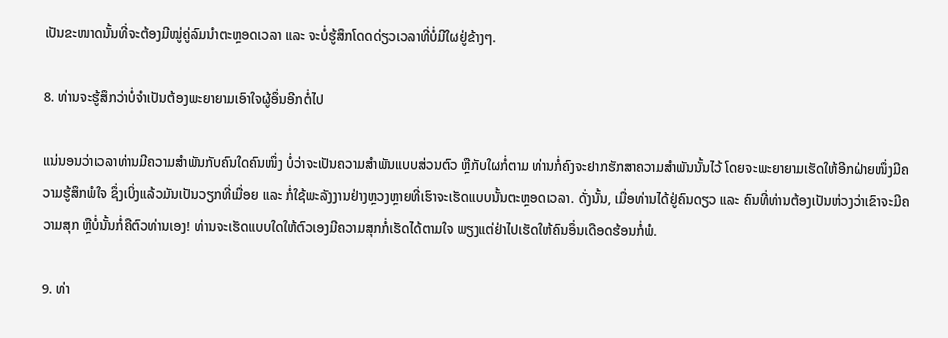ເປັນຂະໜາດນັ້ນທີ່ຈະຕ້ອງມີໝູ່ຄູ່ລົມນໍາຕະຫຼອດເວລາ ແລະ ຈະບໍ່ຮູ້ສຶກໂດດດ່ຽວເວລາທີ່ບໍ່ມີໃຜຢູ່ຂ້າງໆ.

8. ທ່ານຈະຮູ້ສຶກວ່າບໍ່ຈໍາເປັນຕ້ອງພະຍາຍາມເອົາໃຈຜູ້ອຶ່ນອີກຕໍ່ໄປ

ແນ່ນອນວ່າເວລາທ່ານມີຄວາມສໍາພັນກັບຄົນໃດຄົນໜຶ່ງ ບໍ່ວ່າຈະເປັນຄວາມສໍາພັນແບບສ່ວນຕົວ ຫຼືກັບໃຜກໍ່ຕາມ ທ່ານກໍ່ຄົງຈະຢາກຮັກສາຄວາມສໍາພັນນັ້ນໄວ້ ໂດຍຈະພະຍາຍາມເຮັດໃຫ້ອີກຝ່າຍໜຶ່ງມີຄວາມຮູ້ສຶກພໍໃຈ ຊຶ່ງເບິ່ງແລ້ວມັນເປັນວຽກທີ່ເມື່ອຍ ແລະ ກໍ່ໃຊ້ພະລັງງານຢ່າງຫຼວງຫຼາຍທີ່ເຮົາຈະເຮັດແບບນັ້ນຕະຫຼອດເວລາ. ດັ່ງນັ້ນ, ເມື່ອທ່ານໄດ້ຢູ່ຄົນດຽວ ແລະ ຄົນທີ່ທ່ານຕ້ອງເປັນຫ່ວງວ່າເຂົາຈະມີຄວາມສຸກ ຫຼືບໍ່ນັ້ນກໍ່ຄືຕົວທ່ານເອງ! ທ່ານຈະເຮັດແບບໃດໃຫ້ຕົວເອງມີຄວາມສຸກກໍ່ເຮັດໄດ້ຕາມໃຈ ພຽງແຕ່ຢ່າໄປເຮັດໃຫ້ຄົນອຶ່ນເດືອດຮ້ອນກໍ່ພໍ.

9. ທ່າ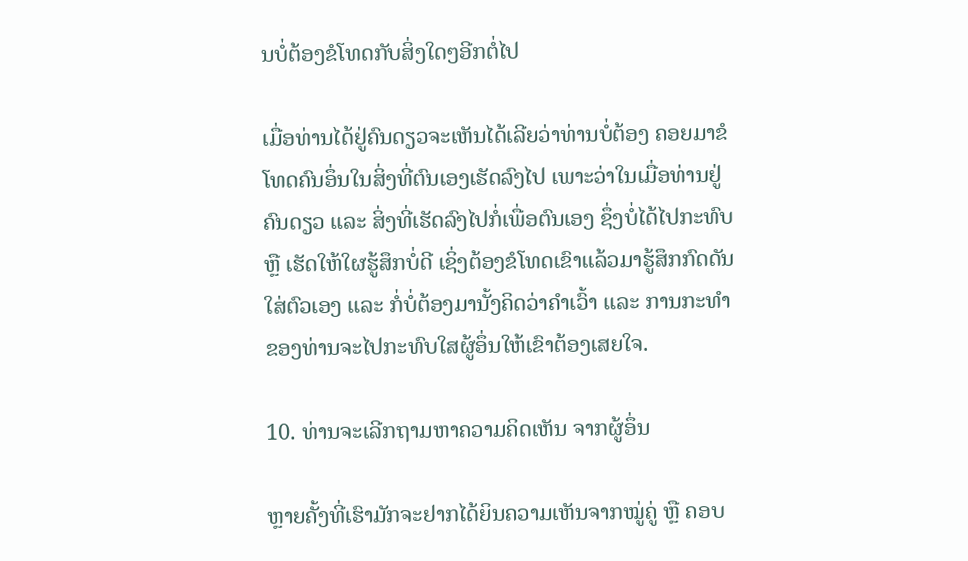ນບໍ່ຕ້ອງຂໍໂທດກັບສິ່ງໃດໆອີກຕໍ່ໄປ

ເມື່ອທ່ານໄດ້ຢູ່ຄົນດຽວຈະເຫັນໄດ້ເລີຍວ່າທ່ານບໍ່ຕ້ອງ ຄອຍມາຂໍໂທດຄົນອຶ່ນໃນສິ່ງທີ່ຕົນເອງເຮັດລົງໄປ ເພາະວ່າໃນເມື່ອທ່ານຢູ່ຄົນດຽວ ແລະ ສິ່ງທີ່ເຮັດລົງໄປກໍ່ເພື່ອຕົນເອງ ຊຶ່ງບໍ່ໄດ້ໄປກະທົບ ຫຼື ເຮັດໃຫ້ໃຜຮູ້ສຶກບໍ່ດີ ເຊິ່ງຕ້ອງຂໍໂທດເຂົາແລ້ວມາຮູ້ສຶກກົດດັນໃສ່ຕົວເອງ ແລະ ກໍ່ບໍ່ຕ້ອງມານັ້ງຄິດວ່າຄໍາເວົ້າ ແລະ ການກະທໍາຂອງທ່ານຈະໄປກະທົບໃສຜູ້ອຶ່ນໃຫ້ເຂົາຕ້ອງເສຍໃຈ.

10. ທ່ານຈະເລີກຖາມຫາຄວາມຄິດເຫັນ ຈາກຜູ້ອຶ່ນ

ຫຼາຍຄັ້ງທີ່ເຮົາມັກຈະຢາກໄດ້ຍິນຄວາມເຫັນຈາກໝູ່ຄູ່ ຫຼື ຄອບ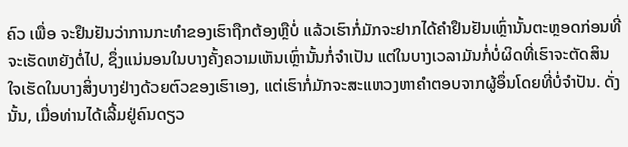ຄົວ ເພື່ອ ຈະຢຶນຢັນວ່າການກະທໍາຂອງເຮົາຖືກຕ້ອງຫຼືບໍ່ ແລ້ວເຮົາກໍ່ມັກຈະຢາກໄດ້ຄໍາຢຶນຢັນເຫຼົ່ານັ້ນຕະຫຼອດກ່ອນທີ່ຈະເຮັດຫຍັງຕໍ່ໄປ, ຊຶ່ງແນ່ນອນໃນບາງຄັ້ງຄວາມເຫັນເຫຼົ່ານັ້ນກໍ່ຈໍາເປັນ ແຕ່ໃນບາງເວລາມັນກໍ່ບໍ່ຜິດທີ່ເຮົາຈະຕັດສິນໃຈເຮັດໃນບາງສິ່ງບາງຢ່າງດ້ວຍຕົວຂອງເຮົາເອງ, ແຕ່ເຮົາກໍ່ມັກຈະສະແຫວງຫາຄໍາຕອບຈາກຜູ້ອຶ່ນໂດຍທີ່ບໍ່ຈໍາປັນ. ດັ່ງນັ້ນ, ເມື່ອທ່ານໄດ້ເລີ້ມຢູ່ຄົນດຽວ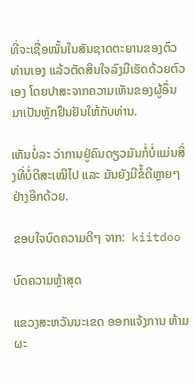ທີ່ຈະເຊື່ອໝັ້ນໃນສັນຊາດຕະຍານຂອງຕົວທ່ານເອງ ແລ້ວຕັດສິນໃຈລົງມືເຮັດດ້ວຍຕົວເອງ ໂດຍປາສະຈາກຄວາມເຫັນຂອງຜູ້ອຶ່ນມາເປັນຫຼັກຢຶນຢັນໃຫ້ກັບທ່ານ.

ເຫັນບໍ່ລະ ວ່າການຢູ່ຄົນດຽວມັນກໍ່ບໍ່ແມ່ນສິ່ງທີ່ບໍ່ດີສະເໝີໄປ ແລະ ມັນຍັງມີຂໍ້ດີຫຼາຍໆຢ່າງອີກດ້ວຍ.

ຂອບໃຈບົດຄວາມດີໆ ຈາກ:  kiitdoo

ບົດຄວາມຫຼ້າສຸດ

ແຂວງສະຫວັນນະເຂດ ອອກແຈ້ງການ ຫ້າມຜະ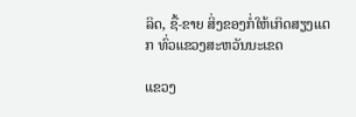ລິດ, ຊື້-ຂາຍ ສິ່ງຂອງກໍ່ໃຫ້ເກິດສຽງແຕກ ທົ່ວແຂວງສະຫວັນນະເຂດ

ແຂວງ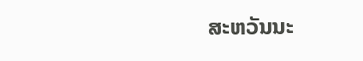ສະຫວັນນະ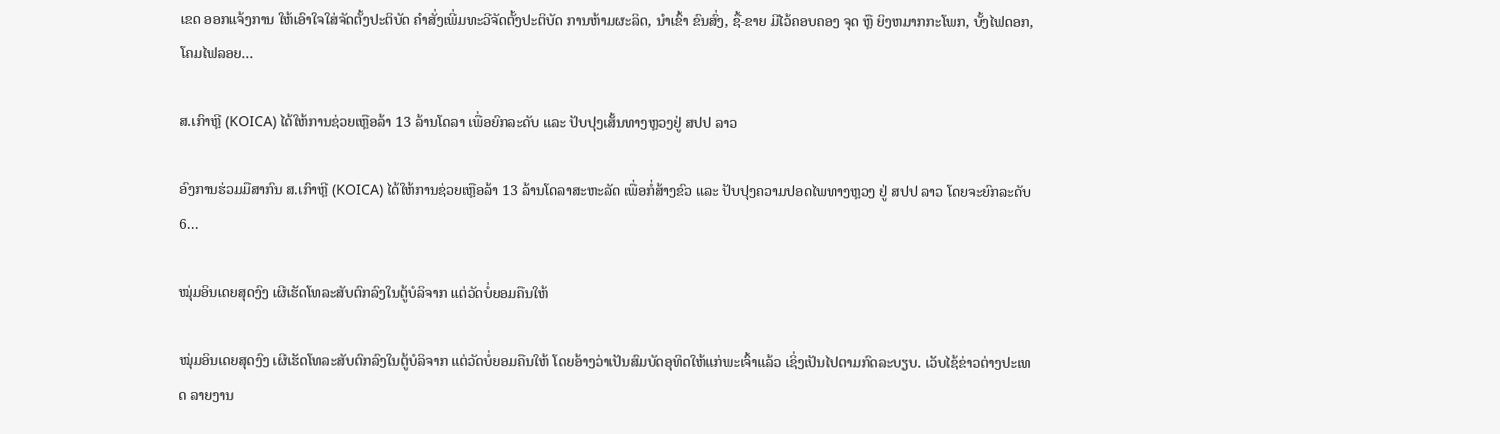ເຂດ ອອກແຈ້ງການ ໃຫ້ເອົາໃຈໃສ່ຈັດຕັ້ງປະຕິບັດ ຄໍາສັ່ງເພີ່ມທະວີຈັດຕັ້ງປະຕິບັດ ການຫ້າມຜະລິດ, ນໍາເຂົ້າ ຂົນສົ່ງ, ຊື້-ຂາຍ ມີໄວ້ຄອບຄອງ ຈຸດ ຫຼື ຍິງຫມາກກະໂພກ, ບັ້ງໄຟດອກ, ໂຄມໄຟລອຍ...

ສ.ເກົາຫຼີ (KOICA) ໄດ້ໃຫ້ການຊ່ວຍເຫຼືອລ້າ 13 ລ້ານໂດລາ ເພື່ອຍົກລະດັບ ແລະ ປັບປຸງເສັ້ນທາງຫຼວງຢູ່ ສປປ ລາວ

ອົງການຮ່ວມມືສາກົນ ສ.ເກົາຫຼີ (KOICA) ໄດ້ໃຫ້ການຊ່ວຍເຫຼືອລ້າ 13 ລ້ານໂດລາສະຫະລັດ ເພື່ອກໍ່ສ້າງຂົວ ແລະ ປັບປຸງຄວາມປອດໄພທາງຫຼວງ ຢູ່ ສປປ ລາວ ໂດຍຈະຍົກລະດັບ 6...

ໝຸ່ມອິນເດຍສຸດງົງ ເຜີເຮັດໂທລະສັບຕົກລົງໃນຕູ້ບໍລິຈາກ ແຕ່ວັດບໍ່ຍອມຄືນໃຫ້

ໝຸ່ມອິນເດຍສຸດງົງ ເຜີເຮັດໂທລະສັບຕົກລົງໃນຕູ້ບໍລິຈາກ ແຕ່ວັດບໍ່ຍອມຄືນໃຫ້ ໂດຍອ້າງວ່າເປັນສົມບັດອຸທິດໃຫ້ແກ່ພະເຈົ້າແລ້ວ ເຊິ່ງເປັນໄປຕາມກົດລະບຽບ. ເວັບໄຊ້ຂ່າວຕ່າງປະເທດ ລາຍງານ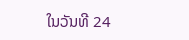ໃນວັນທີ 24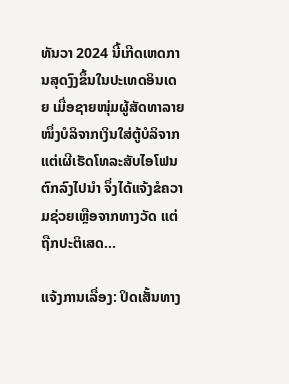ທັນວາ 2024 ນີ້ເກີດເຫດການສຸດງົງຂຶ້ນໃນປະເທດອິນເດຍ ເມື່ອຊາຍໜຸ່ມຜູ້ສັດທາລາຍໜຶ່ງບໍລິຈາກເງິນໃສ່ຕູ້ບໍລິຈາກ ແຕ່ເຜີເຮັດໂທລະສັບໄອໂຟນຕົກລົງໄປນຳ ຈຶ່ງໄດ້ແຈ້ງຂໍຄວາມຊ່ວຍເຫຼືອຈາກທາງວັດ ແຕ່ຖືກປະຕິເສດ...

ແຈ້ງການເລື່ອງ: ປິດເສັ້ນທາງ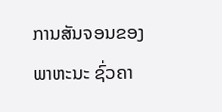ການສັນຈອນຂອງພາຫະນະ ຊົ່ວຄາ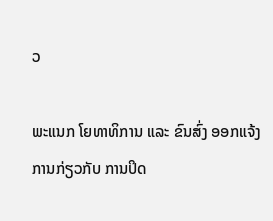ວ

ພະແນກ ໂຍທາທິການ ແລະ ຂົນສົ່ງ ອອກແຈ້ງການກ່ຽວກັບ ການປິດ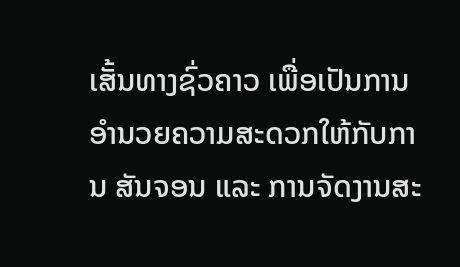ເສັ້ນທາງຊົ່ວຄາວ ເພື່ອເປັນການອໍານວຍຄວາມສະດວກໃຫ້ກັບການ ສັນຈອນ ແລະ ການຈັດງານສະ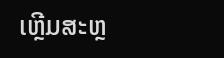ເຫຼີມສະຫຼ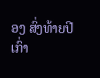ອງ ສົ່ງທ້າຍປີເກົ່າ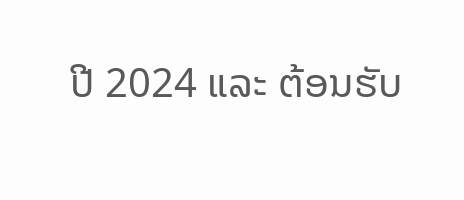ປີ 2024 ແລະ ຕ້ອນຮັບ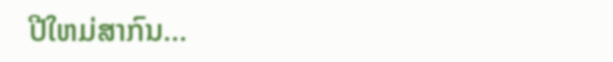ປີໃຫມ່ສາກົນ...